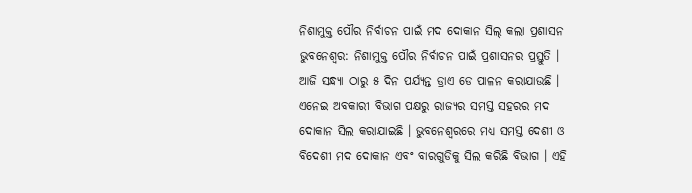ନିଶାମୁକ୍ତ ପୌର ନିର୍ବାଚନ ପାଇଁ ମଦ ଦୋକାନ ସିଲ୍ କଲା ପ୍ରଶାସନ
ଭୁବନେଶ୍ୱର: ନିଶାମୁକ୍ତ ପୌର ନିର୍ବାଚନ ପାଇଁ ପ୍ରଶାସନର ପ୍ରସ୍ତୁତି । ଆଜି ସନ୍ଧ୍ୟା ଠାରୁ ୫ ଦିନ ପର୍ଯ୍ୟନ୍ତ ଡ୍ରାଏ ଡେ ପାଳନ କରାଯାଉଛି । ଏନେଇ ଅବକାରୀ ବିଭାଗ ପକ୍ଷରୁ ରାଜ୍ୟର ସମସ୍ତ ସହରର ମଦ ଦୋକାନ ସିଲ କରାଯାଇଛି । ଭୁବନେଶ୍ୱରରେ ମଧ୍ୟ ସମସ୍ତ ଦେଶୀ ଓ ବିଦେଶୀ ମଦ ଦୋକାନ ଏବଂ ବାରଗୁଡିକୁ ସିଲ କରିଛି ବିଭାଗ । ଏହି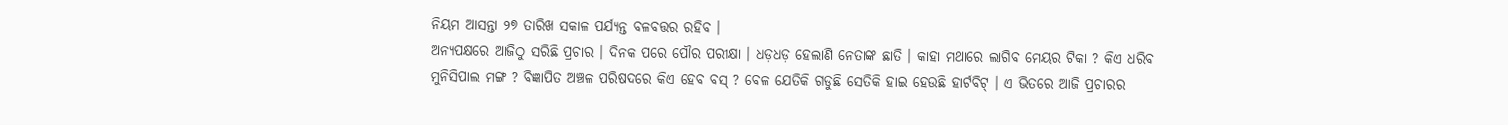ନିୟମ ଆସନ୍ତା ୨୭ ତାରିଖ ସକାଳ ପର୍ଯ୍ୟନ୍ତ ବଳବତ୍ତର ରହିବ ।
ଅନ୍ୟପକ୍ଷରେ ଆଜିଠୁ ସରିଛି ପ୍ରଚାର । ଦିନକ ପରେ ପୌର ପରୀକ୍ଷା । ଧଡ଼ଧଡ଼ ହେଲାଣି ନେତାଙ୍କ ଛାତି । କାହା ମଥାରେ ଲାଗିବ ମେୟର ଟିକା ? କିଏ ଧରିବ ମୁନିସିପାଲ ମଙ୍ଗ ? ବିଜ୍ଞାପିତ ଅଞ୍ଚଳ ପରିଷଦରେ କିଏ ହେବ ବସ୍ ? ବେଳ ଯେତିକି ଗଡୁଛି ସେତିକି ହାଇ ହେଉଛି ହାର୍ଟବିଟ୍ । ଏ ଭିତରେ ଆଜି ପ୍ରଚାରର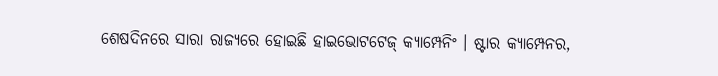ଶେଷଦିନରେ ସାରା ରାଜ୍ୟରେ ହୋଇଛି ହାଇଭୋଟଟେଜ୍ କ୍ୟାମ୍ପେନିଂ । ଷ୍ଟାର କ୍ୟାମ୍ପେନର,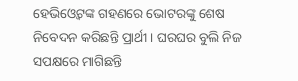ହେଭିଓ୍ୱେଟଙ୍କ ଗହଣରେ ଭୋଟରଙ୍କୁ ଶେଷ ନିବେଦନ କରିଛନ୍ତି ପ୍ରାର୍ଥୀ । ଘରଘର ବୁଲି ନିଜ ସପକ୍ଷରେ ମାଗିଛନ୍ତି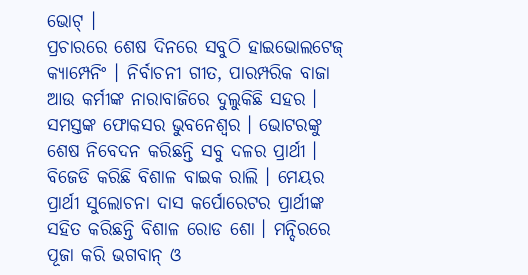ଭୋଟ୍ ।
ପ୍ରଚାରରେ ଶେଷ ଦିନରେ ସବୁଠି ହାଇଭୋଲଟେଜ୍ କ୍ୟାମ୍ପେନିଂ । ନିର୍ବାଚନୀ ଗୀତ, ପାରମ୍ପରିକ ବାଜା ଆଉ କର୍ମୀଙ୍କ ନାରାବାଜିରେ ଦୁଲୁକିଛି ସହର । ସମସ୍ତଙ୍କ ଫୋକସର ଭୁବନେଶ୍ବର । ଭୋଟରଙ୍କୁ ଶେଷ ନିବେଦନ କରିଛନ୍ତି ସବୁ ଦଳର ପ୍ରାର୍ଥୀ । ବିଜେଡି କରିଛି ବିଶାଳ ବାଇକ ରାଲି । ମେୟର ପ୍ରାର୍ଥୀ ସୁଲୋଚନା ଦାସ କର୍ପୋରେଟର ପ୍ରାର୍ଥୀଙ୍କ ସହିତ କରିଛନ୍ତି ବିଶାଳ ରୋଡ ଶୋ । ମନ୍ଦିରରେ ପୂଜା କରି ଭଗବାନ୍ ଓ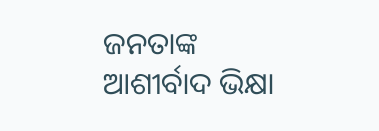ଜନତାଙ୍କ ଆଶୀର୍ବାଦ ଭିକ୍ଷା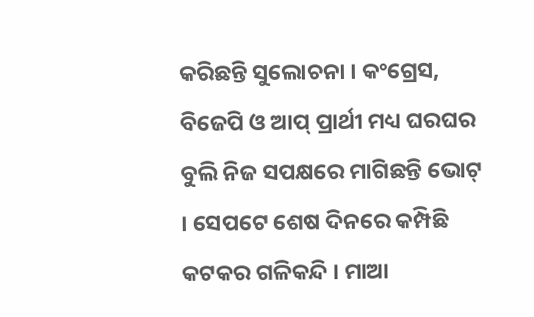କରିଛନ୍ତି ସୁଲୋଚନା । କଂଗ୍ରେସ, ବିଜେପି ଓ ଆପ୍ ପ୍ରାର୍ଥୀ ମଧ୍ୟ ଘରଘର ବୁଲି ନିଜ ସପକ୍ଷରେ ମାଗିଛନ୍ତି ଭୋଟ୍ । ସେପଟେ ଶେଷ ଦିନରେ କମ୍ପିଛି କଟକର ଗଳିକନ୍ଦି । ମାଆ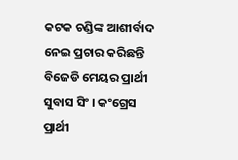କଟକ ଚଣ୍ଡିଙ୍କ ଆଶୀର୍ବାଦ ନେଇ ପ୍ରଚାର କରିଛନ୍ତି ବିଜେଡି ମେୟର ପ୍ରାର୍ଥୀ ସୁବାସ ସିଂ । କଂଗ୍ରେସ ପ୍ରାର୍ଥୀ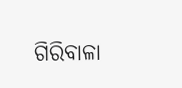ଗିରିବାଳା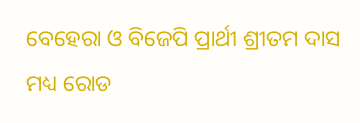ବେହେରା ଓ ବିଜେପି ପ୍ରାର୍ଥୀ ଶ୍ରୀତମ ଦାସ ମଧ୍ୟ ରୋଡ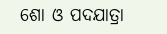ଶୋ ଓ ପଦଯାତ୍ରା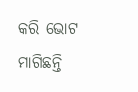କରି ଭୋଟ ମାଗିଛନ୍ତି